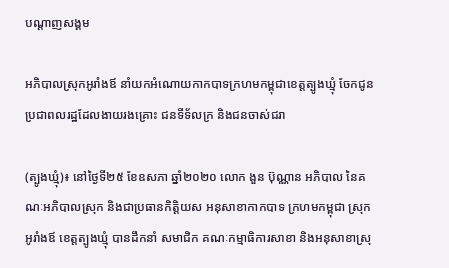បណ្តាញសង្គម

អភិបាលស្រុកអូរាំងឪ នាំយកអំណោយកាកបាទក្រហមកម្ពុជាខេត្តត្បូងឃ្មុំ ចែកជូន ប្រជាពលរដ្ឋដែលងាយរងគ្រោះ ជនទីទ័លក្រ និងជនចាស់ជរា

(ត្បូងឃ្មុំ)៖ នៅថ្ងៃទី២៥ ខែឧសភា ឆ្នាំ២០២០ លោក ងួន ប៊ុណ្ណាន អភិបាល នៃគណៈអភិបាលស្រុក និងជាប្រធានកិត្តិយស អនុសាខាកាកបាទ ក្រហមកម្ពុជា ស្រុកអូរាំងឪ ខេត្តត្បូងឃ្មុំ បានដឹកនាំ សមាជិក គណៈកម្មាធិការសាខា និងអនុសាខាស្រុ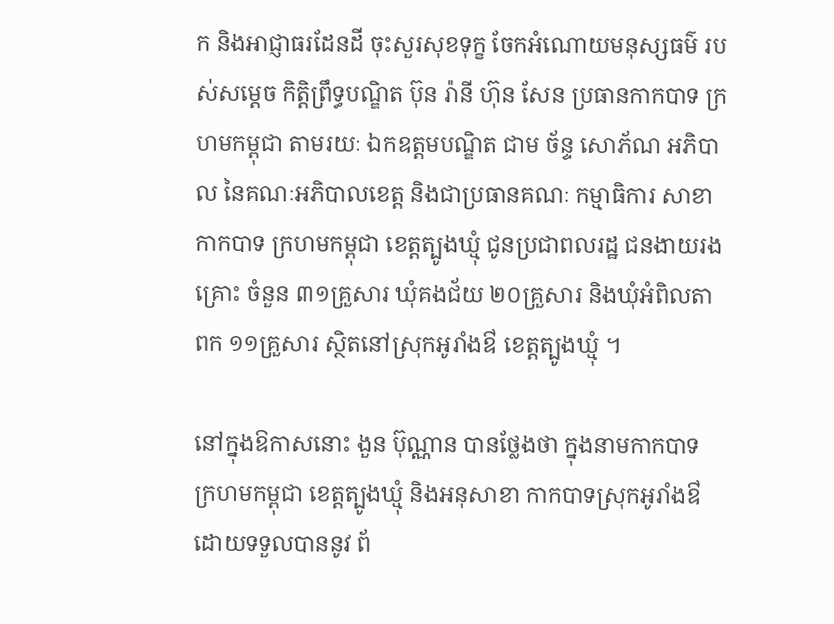ក និងអាជ្ញាធរដែនដី ចុះសួរសុខទុក្ខ ចែកអំណោយមនុស្សធម៌ របស់សម្តេច កិត្តិព្រឹទ្ធបណ្ឌិត ប៊ុន រ៉ានី ហ៊ុន សែន ប្រធានកាកបាទ ក្រហមកម្ពុជា តាមរយៈ ឯកឧត្តមបណ្ឌិត ជាម ច័ន្ទ សោភ័ណ អភិបាល នៃគណៈអភិបាលខេត្ត និងជាប្រធានគណៈ កម្មាធិការ សាខាកាកបាទ ក្រហមកម្ពុជា ខេត្តត្បូងឃ្មុំ ជូនប្រជាពលរដ្ឋ ជនងាយរងគ្រោះ ចំនួន ៣១គ្រួសារ ឃុំគងជ័យ ២០គ្រួសារ និងឃុំអំពិលតាពក ១១គ្រួសារ ស្ថិតនៅស្រុកអូរាំងឳ ខេត្តត្បូងឃ្មុំ ។

នៅក្នុងឱកាសនោះ ងួន ប៊ុណ្ណាន បានថ្លែងថា ក្នុងនាមកាកបាទ ក្រហមកម្ពុជា ខេត្តត្បូងឃ្មុំ និងអនុសាខា កាកបាទស្រុកអូរាំងឳ ដោយទទួលបាននូវ ព័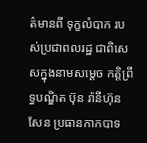ត៌មានពី ទុក្ខលំបាក របស់ប្រជាពលរដ្ឋ ជាពិសេសក្នុងនាមសម្តេច កត្តិព្រឹទ្ធបណ្ឌិត ប៊ុន រ៉ានីហ៊ុន សែន ប្រធានកាកបាទ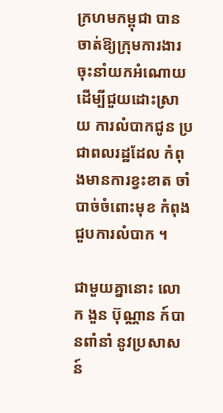ក្រហមកម្ពុជា បានចាត់ឱ្យក្រុមការងារ ចុះនាំយកអំណោយ ដើម្បីជួយដោះស្រាយ ការលំបាកជូន ប្រជាពលរដ្ឋដែល កំពុងមានការខ្វះខាត ចាំបាច់ចំពោះមុខ កំពុងជួបការលំបាក ។

ជាមួយគ្នានោះ លោក ងួន ប៊ុណ្ណាន ក៍បានពាំនាំ នូវប្រសាសន៍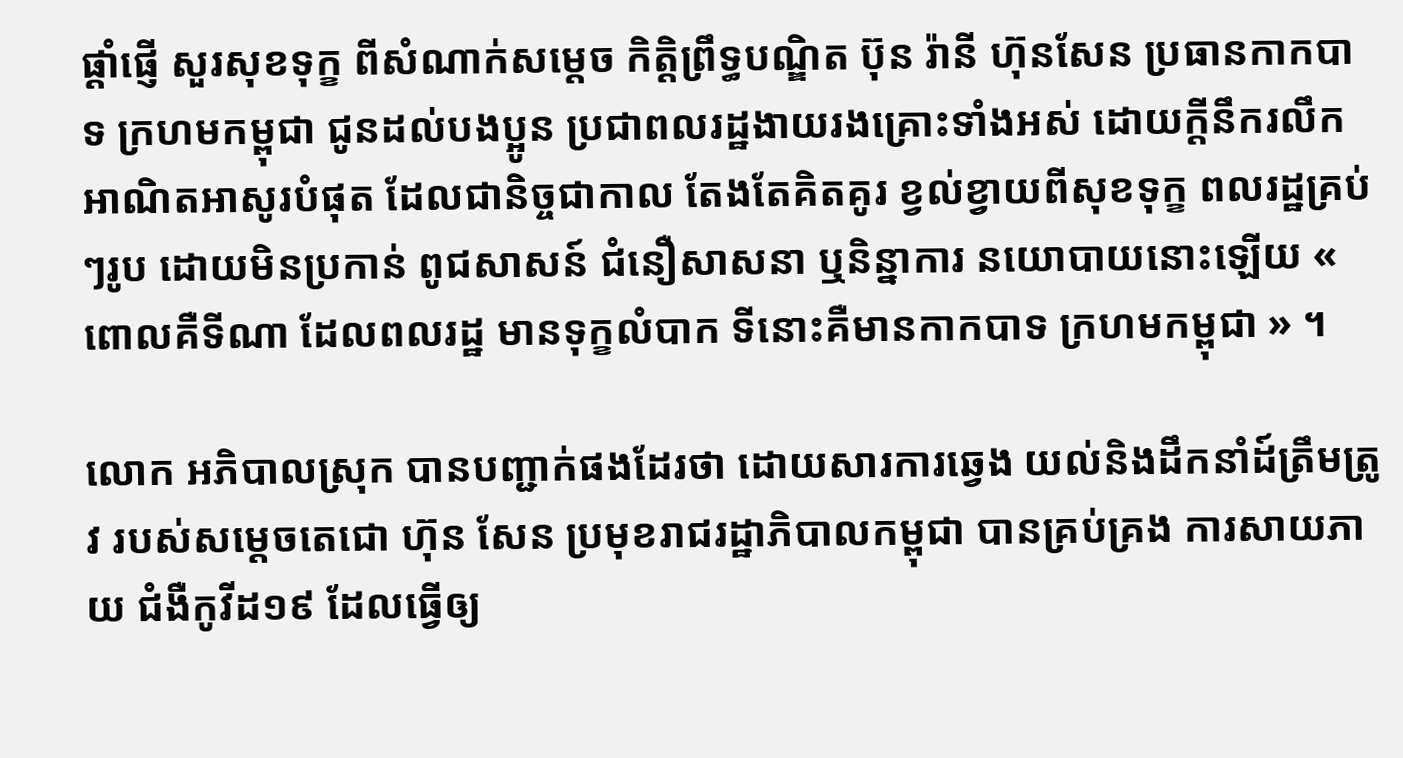ផ្តាំផ្ញើ សួរសុខទុក្ខ ពីសំណាក់សម្តេច កិត្តិព្រឹទ្ធបណ្ឌិត ប៊ុន រ៉ានី ហ៊ុនសែន ប្រធានកាកបាទ ក្រហមកម្ពុជា ជូនដល់បងប្អូន ប្រជាពលរដ្ឋងាយរងគ្រោះទាំងអស់ ដោយក្តីនឹករលឹក អាណិតអាសូរបំផុត ដែលជានិច្ចជាកាល តែងតែគិតគូរ ខ្វល់ខ្វាយពីសុខទុក្ខ ពលរដ្ឋគ្រប់ៗរូប ដោយមិនប្រកាន់ ពូជសាសន៍ ជំនឿសាសនា ឬនិន្នាការ នយោបាយនោះឡើយ « ពោលគឺទីណា ដែលពលរដ្ឋ មានទុក្ខលំបាក ទីនោះគឺមានកាកបាទ ក្រហមកម្ពុជា » ។

លោក អភិបាលស្រុក បានបញ្ជាក់ផងដែរថា ដោយសារការឆ្វេង យល់និងដឹកនាំដ៍ត្រឹមត្រូវ របស់សម្តេចតេជោ ហ៊ុន សែន ប្រមុខរាជរដ្ឋាភិបាលកម្ពុជា បានគ្រប់គ្រង ការសាយភាយ ជំងឺកូវីដ១៩ ដែលធ្វើឲ្យ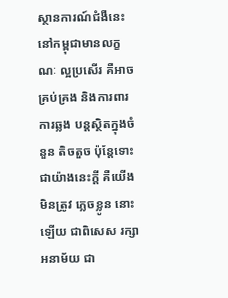ស្ថានការណ៍ជំងឺនេះ នៅកម្ពុជាមានលក្ខណៈ ល្អប្រសើរ គឺអាចគ្រប់គ្រង និងការពារការឆ្លង បន្តស្ថិតក្នុងចំនួន តិចតួច ប៉ុន្តែទោះជាយ៉ាងនេះក្តី គឺយើងមិនត្រូវ ភ្លេចខ្លូន នោះឡើយ ជាពិសេស រក្សាអនាម័យ ជា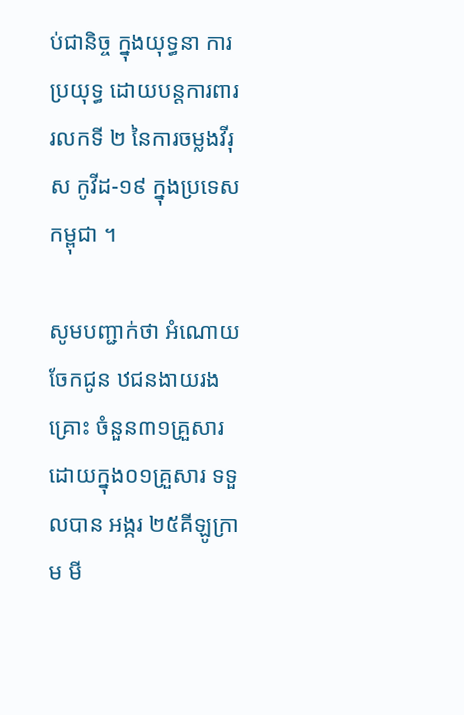ប់ជានិច្ច ក្នុងយុទ្ធនា ការប្រយុទ្ធ ដោយបន្តការពារ រលកទី ២ នៃការចម្លងវីរុស កូវីដ-១៩ ក្នុងប្រទេសកម្ពុជា ។

សូមបញ្ជាក់ថា អំណោយចែកជូន ឋជនងាយរងគ្រោះ ចំនួន៣១គ្រួសារ ដោយក្នុង០១គ្រួសារ ទទួលបាន អង្ករ ២៥គីឡូក្រាម មី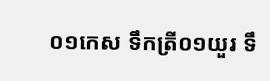០១កេស ទឹកត្រី០១យួរ ទឹ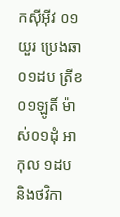កស៊ីអុីវ ០១យួរ ប្រេងឆា ០១ដប ត្រីខ ០១ឡូតិ៍ ម៉ាស់០១ដុំ អាកុល ១ដប និងថវិកា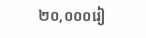២០,០០០រៀ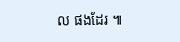ល ផងដែរ ៕